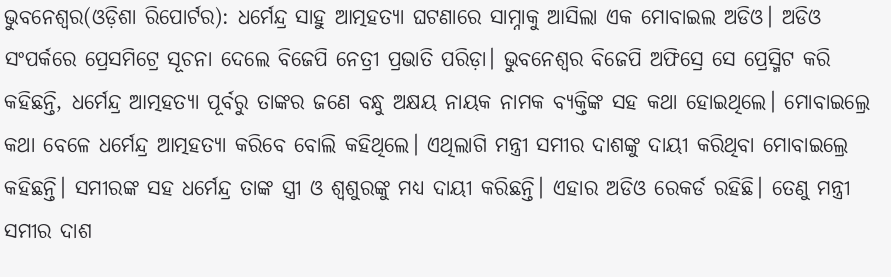ଭୁବନେଶ୍ୱର(ଓଡ଼ିଶା ରିପୋର୍ଟର): ଧର୍ମେନ୍ଦ୍ର ସାହୁ ଆତ୍ମହତ୍ୟା ଘଟଣାରେ ସାମ୍ନାକୁ ଆସିଲା ଏକ ମୋବାଇଲ ଅଡିଓ। ଅଡିଓ ସଂପର୍କରେ ପ୍ରେସମିଟ୍ରେ ସୂଚନା ଦେଲେ ବିଜେପି ନେତ୍ରୀ ପ୍ରଭାତି ପରିଡ଼ା। ଭୁବନେଶ୍ୱର ବିଜେପି ଅଫିସ୍ରେ ସେ ପ୍ରେସ୍ମିଟ କରି କହିଛନ୍ତି, ଧର୍ମେନ୍ଦ୍ର ଆତ୍ମହତ୍ୟା ପୂର୍ବରୁ ତାଙ୍କର ଜଣେ ବନ୍ଧୁ ଅକ୍ଷୟ ନାୟକ ନାମକ ବ୍ୟକ୍ତିଙ୍କ ସହ କଥା ହୋଇଥିଲେ। ମୋବାଇଲ୍ରେ କଥା ବେଳେ ଧର୍ମେନ୍ଦ୍ର ଆତ୍ମହତ୍ୟା କରିବେ ବୋଲି କହିଥିଲେ। ଏଥିଲାଗି ମନ୍ତ୍ରୀ ସମୀର ଦାଶଙ୍କୁ ଦାୟୀ କରିଥିବା ମୋବାଇଲ୍ରେ କହିଛନ୍ତି। ସମୀରଙ୍କ ସହ ଧର୍ମେନ୍ଦ୍ର ତାଙ୍କ ସ୍ତ୍ରୀ ଓ ଶ୍ୱଶୁରଙ୍କୁ ମଧ୍ୟ ଦାୟୀ କରିଛନ୍ତି। ଏହାର ଅଡିଓ ରେକର୍ଡ ରହିଛି। ତେଣୁ ମନ୍ତ୍ରୀ ସମୀର ଦାଶ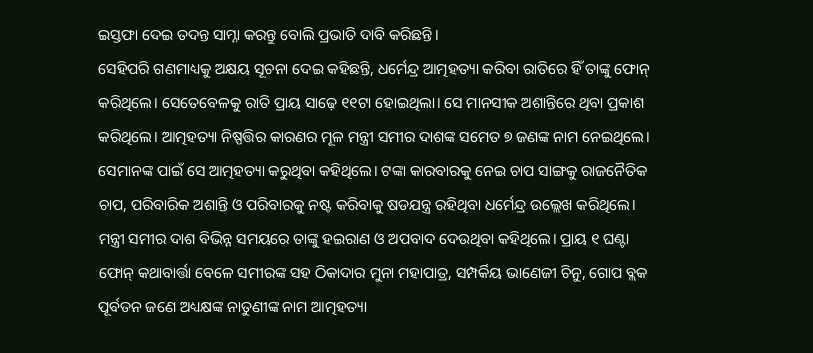ଇସ୍ତଫା ଦେଇ ତଦନ୍ତ ସାମ୍ନା କରନ୍ତୁ ବୋଲି ପ୍ରଭାତି ଦାବି କରିଛନ୍ତି।
ସେହିପରି ଗଣମାଧ୍ୟକୁ ଅକ୍ଷୟ ସୂଚନା ଦେଇ କହିଛନ୍ତି, ଧର୍ମେନ୍ଦ୍ର ଆତ୍ମହତ୍ୟା କରିବା ରାତିରେ ହିଁ ତାଙ୍କୁ ଫୋନ୍ କରିଥିଲେ। ସେତେବେଳକୁ ରାତି ପ୍ରାୟ ସାଢ଼େ ୧୧ଟା ହୋଇଥିଲା। ସେ ମାନସୀକ ଅଶାନ୍ତିରେ ଥିବା ପ୍ରକାଶ କରିଥିଲେ। ଆତ୍ମହତ୍ୟା ନିଷ୍ପତ୍ତିର କାରଣର ମୂଳ ମନ୍ତ୍ରୀ ସମୀର ଦାଶଙ୍କ ସମେତ ୭ ଜଣଙ୍କ ନାମ ନେଇଥିଲେ। ସେମାନଙ୍କ ପାଇଁ ସେ ଆତ୍ମହତ୍ୟା କରୁଥିବା କହିଥିଲେ। ଟଙ୍କା କାରବାରକୁ ନେଇ ଚାପ ସାଙ୍ଗକୁ ରାଜନୈତିକ ଚାପ, ପରିବାରିକ ଅଶାନ୍ତି ଓ ପରିବାରକୁ ନଷ୍ଟ କରିବାକୁ ଷଡଯନ୍ତ୍ର ରହିଥିବା ଧର୍ମେନ୍ଦ୍ର ଉଲ୍ଲେଖ କରିଥିଲେ। ମନ୍ତ୍ରୀ ସମୀର ଦାଶ ବିଭିନ୍ନ ସମୟରେ ତାଙ୍କୁ ହଇରାଣ ଓ ଅପବାଦ ଦେଉଥିବା କହିଥିଲେ। ପ୍ରାୟ ୧ ଘଣ୍ଟା ଫୋନ୍ କଥାବାର୍ତ୍ତା ବେଳେ ସମୀରଙ୍କ ସହ ଠିକାଦାର ମୁନା ମହାପାତ୍ର, ସମ୍ପର୍କିୟ ଭାଣେଜୀ ଚିନୁ, ଗୋପ ବ୍ଲକ ପୂର୍ବତନ ଜଣେ ଅଧ୍ୟକ୍ଷଙ୍କ ନାତୁଣୀଙ୍କ ନାମ ଆତ୍ମହତ୍ୟା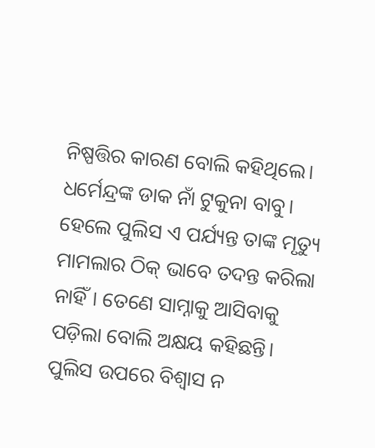ନିଷ୍ପତ୍ତିର କାରଣ ବୋଲି କହିଥିଲେ।
ଧର୍ମେନ୍ଦ୍ରଙ୍କ ଡାକ ନାଁ ଟୁକୁନା ବାବୁ। ହେଲେ ପୁଲିସ ଏ ପର୍ଯ୍ୟନ୍ତ ତାଙ୍କ ମୃତ୍ୟୁ ମାମଲାର ଠିକ୍ ଭାବେ ତଦନ୍ତ କରିଲା ନାହିଁ। ତେଣେ ସାମ୍ନାକୁ ଆସିବାକୁ ପଡ଼ିଲା ବୋଲି ଅକ୍ଷୟ କହିଛନ୍ତି। ପୁଲିସ ଉପରେ ବିଶ୍ୱାସ ନ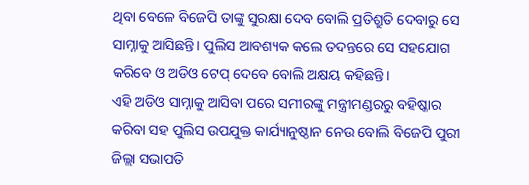ଥିବା ବେଳେ ବିଜେପି ତାଙ୍କୁ ସୁରକ୍ଷା ଦେବ ବୋଲି ପ୍ରତିଶ୍ରୁତି ଦେବାରୁ ସେ ସାମ୍ନାକୁ ଆସିଛନ୍ତି। ପୁଲିସ ଆବଶ୍ୟକ କଲେ ତଦନ୍ତରେ ସେ ସହଯୋଗ କରିବେ ଓ ଅଡିଓ ଟେପ୍ ଦେବେ ବୋଲି ଅକ୍ଷୟ କହିଛନ୍ତି।
ଏହି ଅଡିଓ ସାମ୍ନାକୁ ଆସିବା ପରେ ସମୀରଙ୍କୁ ମନ୍ତ୍ରୀମଣ୍ଡରରୁ ବହିଷ୍କାର କରିବା ସହ ପୁଲିସ ଉପଯୁକ୍ତ କାର୍ଯ୍ୟାନୁଷ୍ଠାନ ନେଉ ବୋଲି ବିଜେପି ପୁରୀ ଜିଲ୍ଲା ସଭାପତି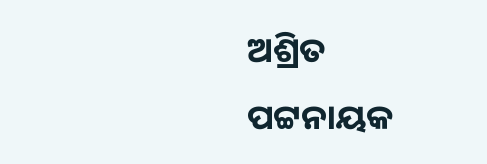ଅଶ୍ରିତ ପଟ୍ଟନାୟକ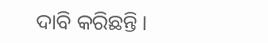ଦାବି କରିଛନ୍ତି।